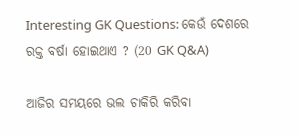Interesting GK Questions: କେଉଁ ଦେଶରେ ରକ୍ତ ବର୍ଷା ହୋଇଥାଏ ? (20 GK Q&A)

ଆଜିର ସମୟରେ ଭଲ ଚାକିରି କରିବା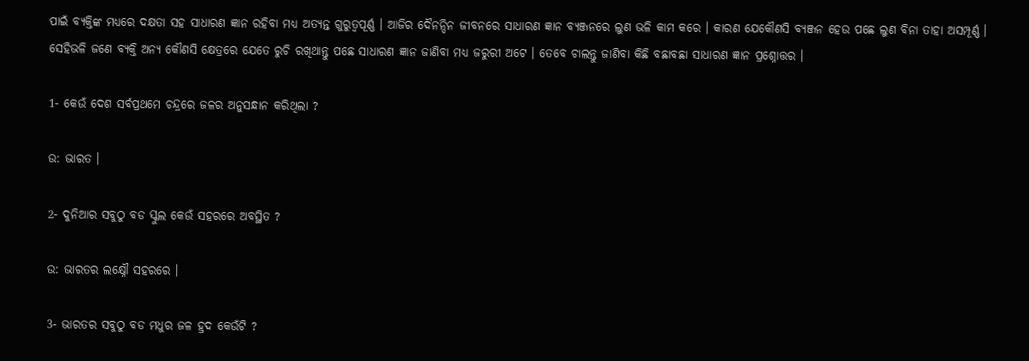ପାଇଁ ବ୍ୟକ୍ତିଙ୍କ ମଧ୍ୟରେ ଦକ୍ଷତା ସହ ସାଧାରଣ ଜ୍ଞାନ ରହିବା ମଧ୍ୟ ଅତ୍ୟନ୍ତ ଗୁରୁତ୍ୱପୂର୍ଣ୍ଣ । ଆଜିର ଦୈନନ୍ଦିନ ଜୀବନରେ ସାଧାରଣ ଜ୍ଞାନ ବ୍ୟଞ୍ଜନରେ ଲୁଣ ଭଳି କାମ କରେ । କାରଣ ଯେକୌଣସି ବ୍ୟଞ୍ଜନ ହେଉ ପଛେ ଲୁଣ ବିନା ତାହା ଅସମ୍ପୂର୍ଣ୍ଣ । ସେହିଭଳି ଜଣେ ବ୍ୟକ୍ତି ଅନ୍ୟ କୌଣସି କ୍ଷେତ୍ରରେ ଯେତେ ରୁଚି ରଖିଥାନ୍ତୁ ପଛେ ସାଧାରଣ ଜ୍ଞାନ ଜାଣିବା ମଧ୍ୟ ଜରୁରୀ ଅଟେ । ତେବେ ଚାଲନ୍ତୁ ଜାଣିବା କିଛି ବଛାବଛା ସାଧାରଣ ଜ୍ଞାନ ପ୍ରଶ୍ନୋତ୍ତର ।

1- କେଉଁ ଦେଶ ସର୍ବପ୍ରଥମେ ଚନ୍ଦ୍ରରେ ଜଳର ଅନୁସନ୍ଧାନ କରିଥିଲା ?

ଉ: ଭାରତ ।

2- ଦୁନିଆର ସବୁଠୁ ବଡ ସ୍କୁଲ କେଉଁ ସହରରେ ଅବସ୍ଥିତ ?

ଉ: ଭାରତର ଲକ୍ଷ୍ନୌ ସହରରେ ।

3- ଭାରତର ସବୁଠୁ ବଡ ମଧୁର ଜଳ ହ୍ରଦ କେଉଁଟି ?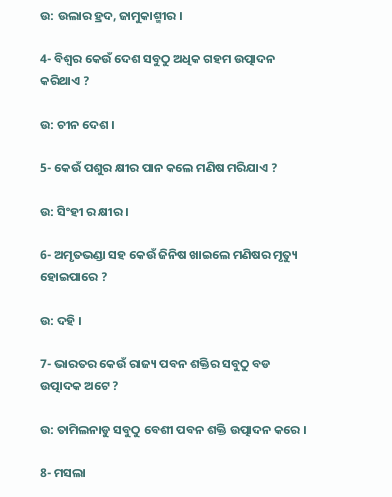ଉ: ଉଲାର ହ୍ରଦ, ଜାମୁକାଶ୍ମୀର ।

4- ବିଶ୍ଵର କେଉଁ ଦେଶ ସବୁଠୁ ଅଧିକ ଗହମ ଉତ୍ପାଦନ କରିଥାଏ ?

ଉ: ଚୀନ ଦେଶ ।

5- କେଉଁ ପଶୁର କ୍ଷୀର ପାନ କଲେ ମଣିଷ ମରିଯାଏ ?

ଉ: ସିଂହୀ ର କ୍ଷୀର ।

6- ଅମୃତଭଣ୍ଡା ସହ କେଉଁ ଜିନିଷ ଖାଇଲେ ମଣିଷର ମୃତ୍ୟୁ ହୋଇପାରେ ?

ଉ: ଦହି ।

7- ଭାରତର କେଉଁ ରାଜ୍ୟ ପବନ ଶକ୍ତିର ସବୁଠୁ ବଡ ଉତ୍ପାଦକ ଅଟେ ?

ଉ: ତାମିଲନାଡୁ ସବୁଠୁ ବେଶୀ ପବନ ଶକ୍ତି ଉତ୍ପାଦନ କରେ ।

8- ମସଲା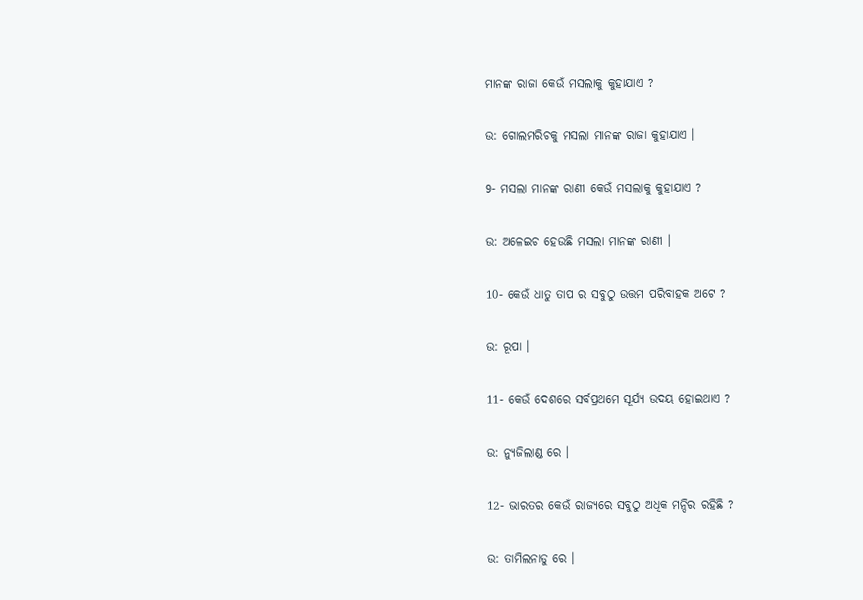ମାନଙ୍କ ରାଜା କେଉଁ ମସଲାକୁ କୁହାଯାଏ ?

ଉ: ଗୋଲମରିଚକୁ ମସଲା ମାନଙ୍କ ରାଜା କୁହାଯାଏ ।

9- ମସଲା ମାନଙ୍କ ରାଣୀ କେଉଁ ମସଲାକୁ କୁହାଯାଏ ?

ଉ: ଅଳେଇଚ ହେଉଛି ମସଲା ମାନଙ୍କ ରାଣୀ ।

10- କେଉଁ ଧାତୁ ତାପ ର ସବୁଠୁ ଉତ୍ତମ ପରିବାହକ ଅଟେ ?

ଉ: ରୂପା ।

11- କେଉଁ ଦେଶରେ ସର୍ବପ୍ରଥମେ ସୂର୍ଯ୍ୟ ଉଦୟ ହୋଇଥାଏ ?

ଉ: ନ୍ୟୁଜିଲାଣ୍ଡ ରେ ।

12- ଭାରତର କେଉଁ ରାଜ୍ୟରେ ସବୁଠୁ ଅଧିକ ମନ୍ଦିର ରହିଛି ?

ଉ: ତାମିଲନାଡୁ ରେ ।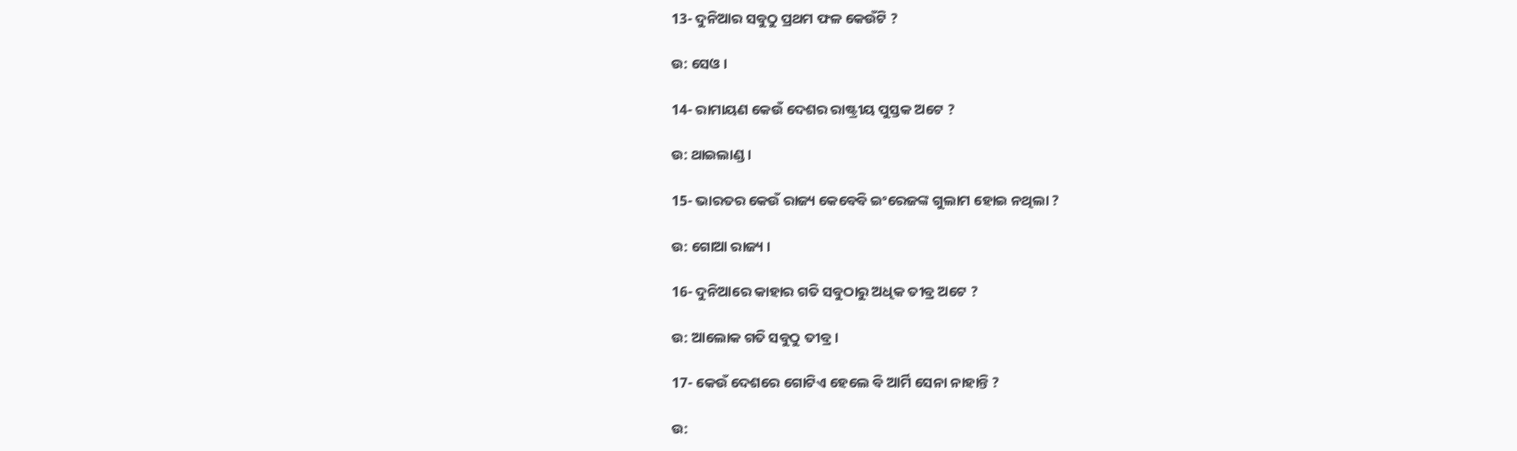13- ଦୁନିଆର ସବୁଠୁ ପ୍ରଥମ ଫଳ କେଉଁଟି ?

ଉ: ସେଓ ।

14- ରାମାୟଣ କେଉଁ ଦେଶର ରାଷ୍ଟ୍ରୀୟ ପୁସ୍ତକ ଅଟେ ?

ଉ: ଥାଇଲାଣ୍ଡ ।

15- ଭାରତର କେଉଁ ରାଜ୍ୟ କେବେବି ଇଂରେଜଙ୍କ ଗୁଲାମ ହୋଇ ନଥିଲା ?

ଉ: ଗୋଆ ରାଜ୍ୟ ।

16- ଦୁନିଆରେ କାହାର ଗତି ସବୁଠାରୁ ଅଧିକ ତୀବ୍ର ଅଟେ ?

ଉ: ଆଲୋକ ଗତି ସବୁଠୁ ତୀବ୍ର ।

17- କେଉଁ ଦେଶରେ ଗୋଟିଏ ହେଲେ ବି ଆର୍ମି ସେନା ନାହାନ୍ତି ?

ଉ: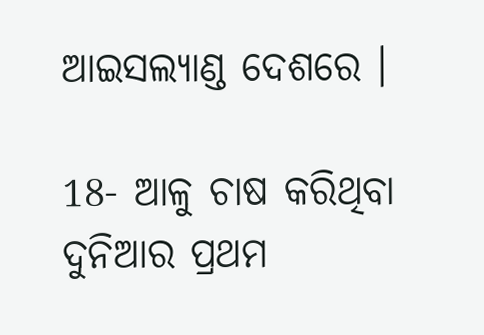ଆଇସଲ୍ୟାଣ୍ଡ ଦେଶରେ ।

18- ଆଳୁ ଚାଷ କରିଥିବା ଦୁନିଆର ପ୍ରଥମ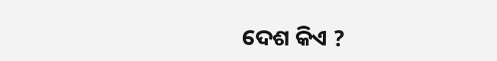ଦେଶ କିଏ ?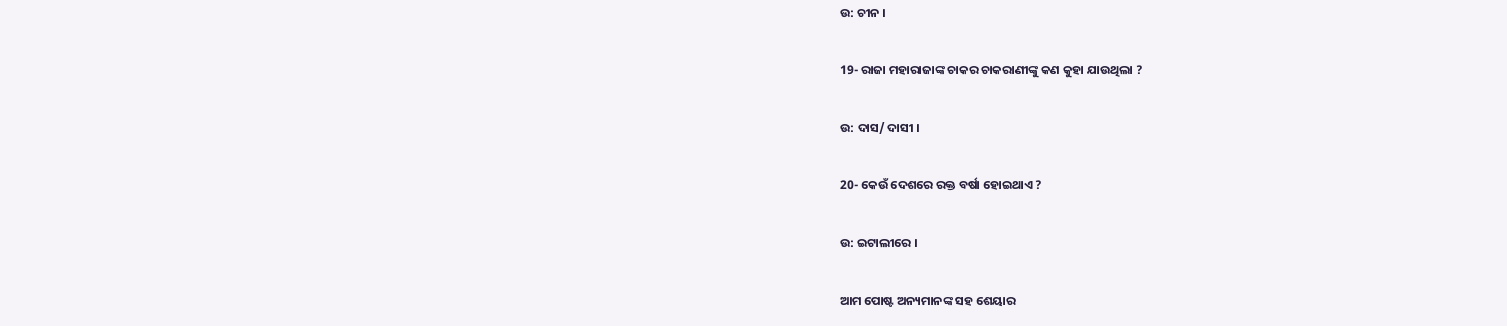ଉ: ଚୀନ ।

19- ରାଜା ମହାରାଜାଙ୍କ ଚାକର ଚାକରାଣୀଙ୍କୁ କଣ କୁହା ଯାଉଥିଲା ?

ଉ: ଦାସ/ ଦାସୀ ।

20- କେଉଁ ଦେଶରେ ରକ୍ତ ବର୍ଷା ହୋଇଥାଏ ?

ଉ: ଇଟାଲୀରେ ।

ଆମ ପୋଷ୍ଟ ଅନ୍ୟମାନଙ୍କ ସହ ଶେୟାର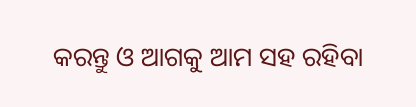କରନ୍ତୁ ଓ ଆଗକୁ ଆମ ସହ ରହିବା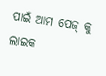ପାଇଁ ଆମ ପେଜ୍ କୁ ଲାଇକ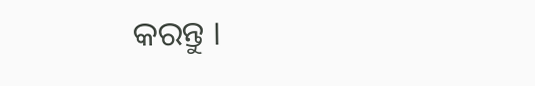କରନ୍ତୁ ।